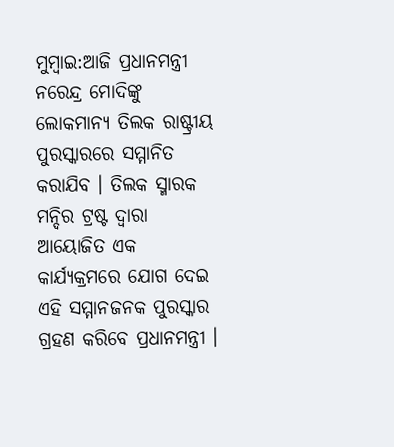ମୁମ୍ବାଇ:ଆଜି ପ୍ରଧାନମନ୍ତ୍ରୀ ନରେନ୍ଦ୍ର ମୋଦିଙ୍କୁ ଲୋକମାନ୍ୟ ତିଲକ ରାଷ୍ଟ୍ରୀୟ ପୁରସ୍କାରରେ ସମ୍ମାନିତ କରାଯିବ । ତିଲକ ସ୍ମାରକ ମନ୍ଦିର ଟ୍ରଷ୍ଟ ଦ୍ୱାରା ଆୟୋଜିତ ଏକ କାର୍ଯ୍ୟକ୍ରମରେ ଯୋଗ ଦେଇ ଏହି ସମ୍ମାନଜନକ ପୁରସ୍କାର ଗ୍ରହଣ କରିବେ ପ୍ରଧାନମନ୍ତ୍ରୀ ।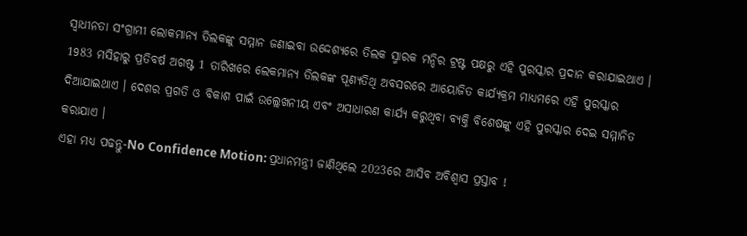ସ୍ୱାଧୀନତା ସଂଗ୍ରାମୀ ଲୋକମାନ୍ୟ ତିଲକଙ୍କୁ ସମ୍ମାନ ଜଣାଇବା ଉଦ୍ଦେଶ୍ୟରେ ତିଲକ ସ୍ମାରକ ମନ୍ଦିର ଟ୍ରଷ୍ଟ ପକ୍ଷରୁ ଏହି ପୁରସ୍କାର ପ୍ରଦାନ କରାଯାଇଥାଏ । 1983 ମସିହାରୁ ପ୍ରତିବର୍ଷ ଅଗଷ୍ଟ 1 ତାରିଖରେ ଲେକମାନ୍ୟ ତିଲକଙ୍କ ପୂଣ୍ୟତିଥି ଅବସରରେ ଆୟୋଜିତ କାର୍ଯ୍ୟକ୍ରମ ମାଧ୍ୟମରେ ଏହି ପୁରସ୍କାର ଦିଆଯାଇଥାଏ । ଦେଶର ପ୍ରଗତି ଓ ବିକାଶ ପାଇଁ ଉଲ୍ଲେଖନୀୟ ଏବଂ ଅସାଧାରଣ କାର୍ଯ୍ୟ କରୁଥିବା ବ୍ୟକ୍ତି ବିଶେଷଙ୍କୁ ଏହି ପୁରସ୍କାର ଦେଇ ସମ୍ମାନିତ କରାଯାଏ ।
ଏହା ମଧ୍ୟ ପଢନ୍ତୁ-No Confidence Motion: ପ୍ରଧାନମନ୍ତ୍ରୀ ଜାଣିଥିଲେ 2023ରେ ଆସିବ ଅବିଶ୍ୱାସ ପ୍ରସ୍ତାବ !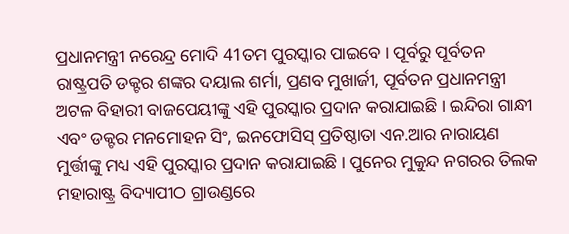ପ୍ରଧାନମନ୍ତ୍ରୀ ନରେନ୍ଦ୍ର ମୋଦି 41ତମ ପୁରସ୍କାର ପାଇବେ । ପୂର୍ବରୁ ପୂର୍ବତନ ରାଷ୍ଟ୍ରପତି ଡକ୍ଟର ଶଙ୍କର ଦୟାଲ ଶର୍ମା, ପ୍ରଣବ ମୁଖାର୍ଜୀ, ପୂର୍ବତନ ପ୍ରଧାନମନ୍ତ୍ରୀ ଅଟଳ ବିହାରୀ ବାଜପେୟୀଙ୍କୁ ଏହି ପୁରସ୍କାର ପ୍ରଦାନ କରାଯାଇଛି । ଇନ୍ଦିରା ଗାନ୍ଧୀ ଏବଂ ଡକ୍ଟର ମନମୋହନ ସିଂ, ଇନଫୋସିସ୍ ପ୍ରତିଷ୍ଠାତା ଏନ.ଆର ନାରାୟଣ ମୁର୍ତ୍ତୀଙ୍କୁ ମଧ୍ୟ ଏହି ପୁରସ୍କାର ପ୍ରଦାନ କରାଯାଇଛି । ପୁନେର ମୁକୁନ୍ଦ ନଗରର ତିଲକ ମହାରାଷ୍ଟ୍ର ବିଦ୍ୟାପୀଠ ଗ୍ରାଉଣ୍ଡରେ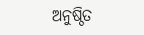ଅନୁଷ୍ଠିତ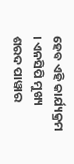ହେବ ଏହି କାର୍ଯ୍ୟକ୍ରମ । ଏନସିପି ମୁଖ୍ୟ ଶରଦ ପାୱାର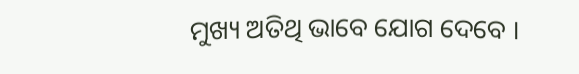ମୁଖ୍ୟ ଅତିଥି ଭାବେ ଯୋଗ ଦେବେ ।